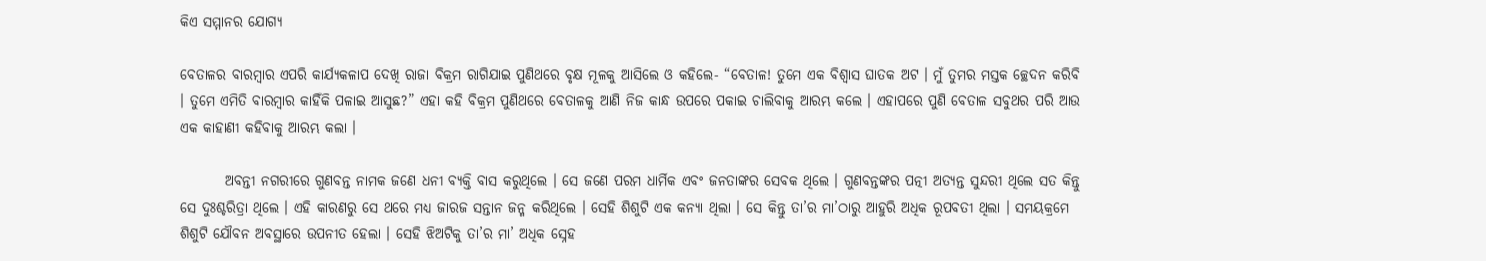କିଏ ସମ୍ମାନର ଯୋଗ୍ୟ

ବେତାଳର ବାରମ୍ବାର ଏପରି କାର୍ଯ୍ୟକଳାପ ଦେଖି ରାଜା ବିକ୍ରମ ରାଗିଯାଇ ପୁଣିଥରେ ବୃକ୍ଷ ମୂଳକୁ ଆସିଲେ ଓ କହିଲେ- “ବେତାଳ! ତୁମେ ଏକ ବିଶ୍ୱାସ ଘାତକ ଅଟ । ମୁଁ ତୁମର ମସ୍ତକ ଚ୍ଛେଦନ କରିବି । ତୁମେ ଏମିତି ବାରମ୍ବାର କାହିଁକି ପଳାଇ ଆସୁଛ?” ଏହା କହି ବିକ୍ରମ ପୁଣିଥରେ ବେତାଳକୁ ଆଣି ନିଜ କାନ୍ଧ ଉପରେ ପକାଇ ଚାଲିବାକୁ ଆରମ୍ଭ କଲେ । ଏହାପରେ ପୁଣି ବେତାଳ ସବୁଥର ପରି ଆଉ ଏକ କାହାଣୀ କହିବାକୁ ଆରମ୍ଭ କଲା ।

        ଅବନ୍ତୀ ନଗରୀରେ ଗୁଣବନ୍ତ ନାମକ ଜଣେ ଧନୀ ବ୍ୟକ୍ତି ବାସ କରୁଥିଲେ । ସେ ଜଣେ ପରମ ଧାର୍ମିକ ଏବଂ ଜନତାଙ୍କର ସେବକ ଥିଲେ । ଗୁଣବନ୍ତଙ୍କର ପତ୍ନୀ ଅତ୍ୟନ୍ତ ସୁନ୍ଦରୀ ଥିଲେ ସତ କିନ୍ତୁ ସେ ଦୁଃଶ୍ଚରିତ୍ରା ଥିଲେ । ଏହି କାରଣରୁ ସେ ଥରେ ମଧ୍ୟ ଜାରଜ ସନ୍ତାନ ଜନ୍ମ କରିଥିଲେ । ସେହି ଶିଶୁଟି ଏକ କନ୍ୟା ଥିଲା । ସେ କିନ୍ତୁ ତା’ର ମା’ଠାରୁ ଆହୁରି ଅଧିକ ରୂପବତୀ ଥିଲା । ସମୟକ୍ରମେ ଶିଶୁଟି ଯୌବନ ଅବସ୍ଥାରେ ଉପନୀତ ହେଲା । ସେହି ଝିଅଟିକୁ ତା’ର ମା’ ଅଧିକ ସ୍ନେହ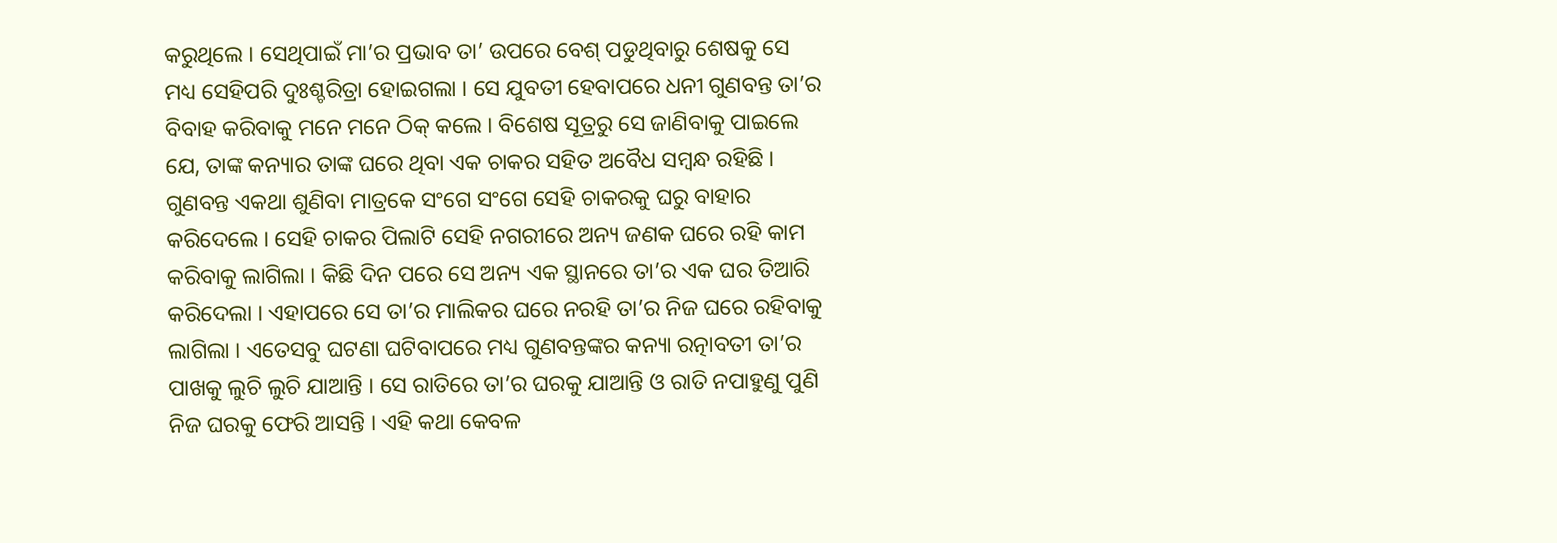କରୁଥିଲେ । ସେଥିପାଇଁ ମା’ର ପ୍ରଭାବ ତା’ ଉପରେ ବେଶ୍ ପଡୁଥିବାରୁ ଶେଷକୁ ସେ ମଧ୍ୟ ସେହିପରି ଦୁଃଶ୍ଚରିତ୍ରା ହୋଇଗଲା । ସେ ଯୁବତୀ ହେବାପରେ ଧନୀ ଗୁଣବନ୍ତ ତା’ର ବିବାହ କରିବାକୁ ମନେ ମନେ ଠିକ୍ କଲେ । ବିଶେଷ ସୂତ୍ରରୁ ସେ ଜାଣିବାକୁ ପାଇଲେ ଯେ, ତାଙ୍କ କନ୍ୟାର ତାଙ୍କ ଘରେ ଥିବା ଏକ ଚାକର ସହିତ ଅବୈଧ ସମ୍ବନ୍ଧ ରହିଛି । ଗୁଣବନ୍ତ ଏକଥା ଶୁଣିବା ମାତ୍ରକେ ସଂଗେ ସଂଗେ ସେହି ଚାକରକୁ ଘରୁ ବାହାର କରିଦେଲେ । ସେହି ଚାକର ପିଲାଟି ସେହି ନଗରୀରେ ଅନ୍ୟ ଜଣକ ଘରେ ରହି କାମ କରିବାକୁ ଲାଗିଲା । କିଛି ଦିନ ପରେ ସେ ଅନ୍ୟ ଏକ ସ୍ଥାନରେ ତା’ର ଏକ ଘର ତିଆରି କରିଦେଲା । ଏହାପରେ ସେ ତା’ର ମାଲିକର ଘରେ ନରହି ତା’ର ନିଜ ଘରେ ରହିବାକୁ ଲାଗିଲା । ଏତେସବୁ ଘଟଣା ଘଟିବାପରେ ମଧ୍ୟ ଗୁଣବନ୍ତଙ୍କର କନ୍ୟା ରତ୍ନାବତୀ ତା’ର ପାଖକୁ ଲୁଚି ଲୁଚି ଯାଆନ୍ତି । ସେ ରାତିରେ ତା’ର ଘରକୁ ଯାଆନ୍ତି ଓ ରାତି ନପାହୁଣୁ ପୁଣି ନିଜ ଘରକୁ ଫେରି ଆସନ୍ତି । ଏହି କଥା କେବଳ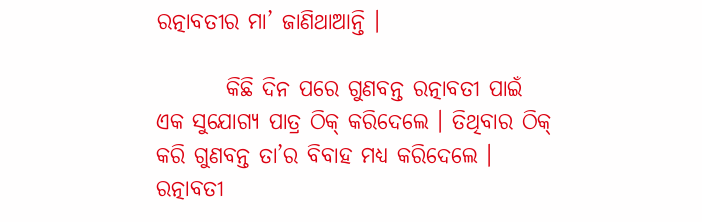ରତ୍ନାବତୀର ମା’ ଜାଣିଥାଆନ୍ତି ।

        କିଛି ଦିନ ପରେ ଗୁଣବନ୍ତ ରତ୍ନାବତୀ ପାଇଁ ଏକ ସୁଯୋଗ୍ୟ ପାତ୍ର ଠିକ୍ କରିଦେଲେ । ତିଥିବାର ଠିକ୍ କରି ଗୁଣବନ୍ତ ତା’ର ବିବାହ ମଧ୍ୟ କରିଦେଲେ । ରତ୍ନାବତୀ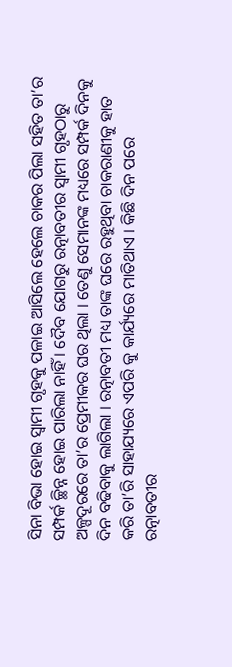ସିନା ବିଭା ହୋଇ ସ୍ୱାମୀ ଗୃହକୁ ପଳାଇ ଆସିଲେ ହେଲେ ଚାକର ପିଲା ସହିତ ତା’ର ସମ୍ପର୍କ ଚ୍ଛିନ୍ନ ହୋଇ ପାରିଲା ନାହିଁ । ଦୈବ ଯୋଗରୁ ରତ୍ନାବତୀର ସ୍ୱାମୀ ଗୃହଠାରୁ ଅଳ୍ପଦୂରରେ ତା’ର ପ୍ରେମୀକର ଘର ଥିଲା । ତେଣୁ ସେମାନଙ୍କ ମଧ୍ୟରେ ସମ୍ପର୍କ ଦିନକୁ ଦିନ ବଢିବାକୁ ଲାଗିଲା । ରତ୍ନାବତୀ ମଧ୍ୟ ତାଙ୍କ ଘରେ ରହୁଥିବା ଚାକରାଣୀକୁ ହାତ କରି ତା’ରି ସାହାଯ୍ୟରେ ଏପରି କୁ କାର୍ଯ୍ୟରେ ମାତିଥାଏ । କିଛି ଦିନ ପରେ ରତ୍ନାବତୀର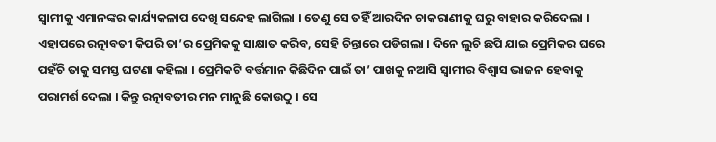ସ୍ୱାମୀକୁ ଏମାନଙ୍କର କାର୍ଯ୍ୟକଳାପ ଦେଖି ସନ୍ଦେହ ଲାଗିଲା । ତେଣୁ ସେ ତହିଁ ଆରଦିନ ଚାକରାଣୀକୁ ଘରୁ ବାହାର କରିଦେଲା । ଏହାପରେ ରତ୍ନାବତୀ କିପରି ତା’ର ପ୍ରେମିକକୁ ସାକ୍ଷାତ କରିବ, ସେହି ଚିନ୍ତାରେ ପଡିଗଲା । ଦିନେ ଲୁଚି ଛପି ଯାଇ ପ୍ରେମିକର ଘରେ ପହଁଚି ତାକୁ ସମସ୍ତ ଘଟଣା କହିଲା । ପ୍ରେମିକଟି ବର୍ତ୍ତମାନ କିଛିଦିନ ପାଇଁ ତା’ ପାଖକୁ ନଆସି ସ୍ୱାମୀର ବିଶ୍ୱାସ ଭାଜନ ହେବାକୁ ପରାମର୍ଶ ଦେଲା । କିନ୍ତୁ ରତ୍ନାବତୀର ମନ ମାନୁଛି କୋଉଠୁ । ସେ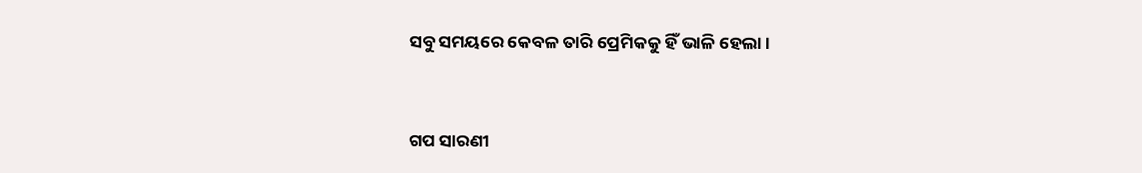ସବୁ ସମୟରେ କେବଳ ତାରି ପ୍ରେମିକକୁ ହିଁ ଭାଳି ହେଲା ।


ଗପ ସାରଣୀ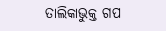ତାଲିକାଭୁକ୍ତ ଗପ